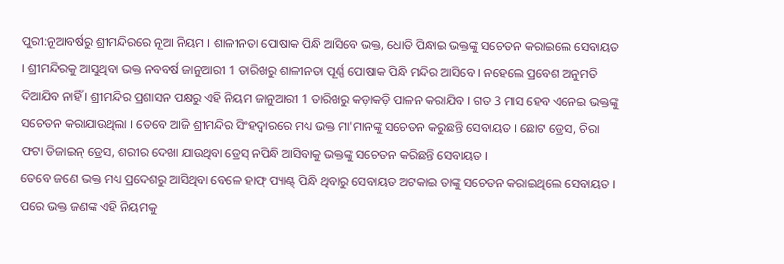ପୁରୀ:ନୂଆବର୍ଷରୁ ଶ୍ରୀମନ୍ଦିରରେ ନୂଆ ନିୟମ । ଶାଳୀନତା ପୋଷାକ ପିନ୍ଧି ଆସିବେ ଭକ୍ତ, ଧୋତି ପିନ୍ଧାଇ ଭକ୍ତଙ୍କୁ ସଚେତନ କରାଇଲେ ସେବାୟତ । ଶ୍ରୀମନ୍ଦିରକୁ ଆସୁଥିବା ଭକ୍ତ ନବବର୍ଷ ଜାନୁଆରୀ 1 ତାରିଖରୁ ଶାଳୀନତା ପୂର୍ଣ୍ଣ ପୋଷାକ ପିନ୍ଧି ମନ୍ଦିର ଆସିବେ । ନହେଲେ ପ୍ରବେଶ ଅନୁମତି ଦିଆଯିବ ନାହିଁ । ଶ୍ରୀମନ୍ଦିର ପ୍ରଶାସନ ପକ୍ଷରୁ ଏହି ନିୟମ ଜାନୁଆରୀ 1 ତାରିଖରୁ କଡ଼ାକଡ଼ି ପାଳନ କରାଯିବ । ଗତ 3 ମାସ ହେବ ଏନେଇ ଭକ୍ତଙ୍କୁ ସଚେତନ କରାଯାଉଥିଲା । ତେବେ ଆଜି ଶ୍ରୀମନ୍ଦିର ସିଂହଦ୍ଵାରରେ ମଧ୍ୟ ଭକ୍ତ ମା'ମାନଙ୍କୁ ସଚେତନ କରୁଛନ୍ତି ସେବାୟତ । ଛୋଟ ଡ୍ରେସ, ଚିରା ଫଟା ଡିଜାଇନ୍ ଡ୍ରେସ, ଶରୀର ଦେଖା ଯାଉଥିବା ଡ୍ରେସ୍ ନପିନ୍ଧି ଆସିବାକୁ ଭକ୍ତଙ୍କୁ ସଚେତନ କରିଛନ୍ତି ସେବାୟତ ।
ତେବେ ଜଣେ ଭକ୍ତ ମଧ୍ୟ ପ୍ରଦେଶରୁ ଆସିଥିବା ବେଳେ ହାଫ୍ ପ୍ୟାଣ୍ଟ୍ ପିନ୍ଧି ଥିବାରୁ ସେବାୟତ ଅଟକାଇ ତାଙ୍କୁ ସଚେତନ କରାଇଥିଲେ ସେବାୟତ । ପରେ ଭକ୍ତ ଜଣଙ୍କ ଏହି ନିୟମକୁ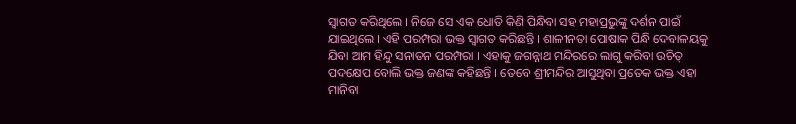ସ୍ଵାଗତ କରିଥିଲେ । ନିଜେ ସେ ଏକ ଧୋତି କିଣି ପିନ୍ଧିବା ସହ ମହାପ୍ରଭୁଙ୍କୁ ଦର୍ଶନ ପାଇଁ ଯାଇଥିଲେ । ଏହି ପରମ୍ପରା ଭକ୍ତ ସ୍ଵାଗତ କରିଛନ୍ତି । ଶାଳୀନତା ପୋଷାକ ପିନ୍ଧି ଦେବାଳୟକୁ ଯିବା ଆମ ହିନ୍ଦୁ ସନାତନ ପରମ୍ପରା । ଏହାକୁ ଜଗନ୍ନାଥ ମନ୍ଦିରରେ ଲାଗୁ କରିବା ଉଚିତ୍ ପଦକ୍ଷେପ ବୋଲି ଭକ୍ତ ଜଣଙ୍କ କହିଛନ୍ତି । ତେବେ ଶ୍ରୀମନ୍ଦିର ଆସୁଥିବା ପ୍ରତେକ ଭକ୍ତ ଏହା ମାନିବା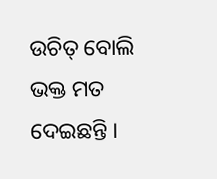ଉଚିତ୍ ବୋଲି ଭକ୍ତ ମତ ଦେଇଛନ୍ତି ।